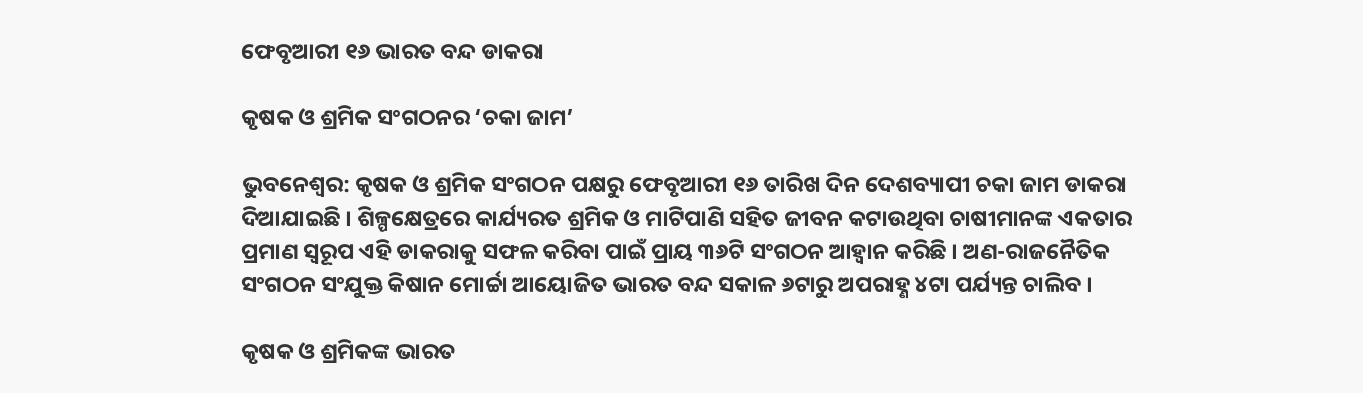ଫେବୃଆରୀ ୧୬ ଭାରତ ବନ୍ଦ ଡାକରା

କୃଷକ ଓ ଶ୍ରମିକ ସଂଗଠନର ‘ଚକା ଜାମ’

ଭୁବନେଶ୍ୱର: କୃଷକ ଓ ଶ୍ରମିକ ସଂଗଠନ ପକ୍ଷରୁ ଫେବୃଆରୀ ୧୬ ତାରିଖ ଦିନ ଦେଶବ୍ୟାପୀ ଚକା ଜାମ ଡାକରା ଦିଆଯାଇଛି । ଶିଳ୍ପକ୍ଷେତ୍ରରେ କାର୍ଯ୍ୟରତ ଶ୍ରମିକ ଓ ମାଟିପାଣି ସହିତ ଜୀବନ କଟାଉଥିବା ଚାଷୀମାନଙ୍କ ଏକତାର ପ୍ରମାଣ ସ୍ୱରୂପ ଏହି ଡାକରାକୁ ସଫଳ କରିବା ପାଇଁ ପ୍ରାୟ ୩୬ଟି ସଂଗଠନ ଆହ୍ୱାନ କରିଛି । ଅଣ-ରାଜନୈତିକ ସଂଗଠନ ସଂଯୁକ୍ତ କିଷାନ ମୋର୍ଚ୍ଚା ଆୟୋଜିତ ଭାରତ ବନ୍ଦ ସକାଳ ୬ଟାରୁ ଅପରାହ୍ଣ ୪ଟା ପର୍ଯ୍ୟନ୍ତ ଚାଲିବ ।

କୃଷକ ଓ ଶ୍ରମିକଙ୍କ ଭାରତ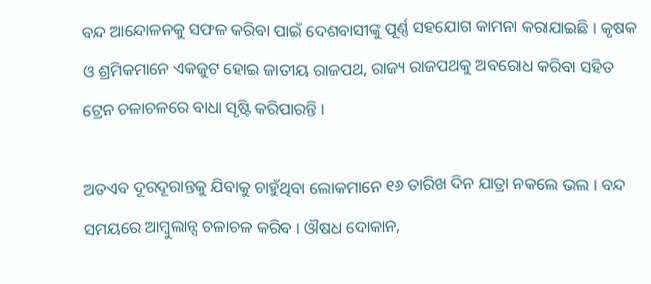ବନ୍ଦ ଆନ୍ଦୋଳନକୁ ସଫଳ କରିବା ପାଇଁ ଦେଶବାସୀଙ୍କୁ ପୂର୍ଣ୍ଣ ସହଯୋଗ କାମନା କରାଯାଇଛି । କୃଷକ ଓ ଶ୍ରମିକମାନେ ଏକଜୁଟ ହୋଇ ଜାତୀୟ ରାଜପଥ, ରାଜ୍ୟ ରାଜପଥକୁ ଅବରୋଧ କରିବା ସହିତ ଟ୍ରେନ ଚଳାଚଳରେ ବାଧା ସୃଷ୍ଟି କରିପାରନ୍ତି ।

ଅତଏବ ଦୂରଦୂରାନ୍ତକୁ ଯିବାକୁ ଚାହୁଁଥିବା ଲୋକମାନେ ୧୬ ତାରିଖ ଦିନ ଯାତ୍ରା ନକଲେ ଭଲ । ବନ୍ଦ ସମୟରେ ଆମ୍ବୁଲାନ୍ସ ଚଳାଚଳ କରିବ । ଔଷଧ ଦୋକାନ,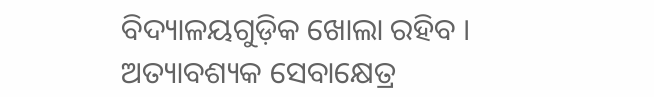ବିଦ୍ୟାଳୟଗୁଡ଼ିକ ଖୋଲା ରହିବ । ଅତ୍ୟାବଶ୍ୟକ ସେବାକ୍ଷେତ୍ର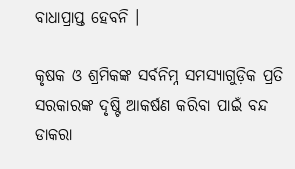ବାଧାପ୍ରାପ୍ତ ହେବନି ।

କୃଷକ ଓ ଶ୍ରମିକଙ୍କ ସର୍ବନିମ୍ନ ସମସ୍ୟାଗୁଡ଼ିକ ପ୍ରତି ସରକାରଙ୍କ ଦୃଷ୍ଟି ଆକର୍ଷଣ କରିବା ପାଇଁ ବନ୍ଦ ଡାକରା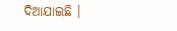ଦିଆଯାଇଛି ।